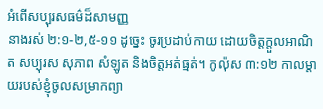អំពើសប្បុរសធម៌ដ៏សាមញ្ញ
នាងរស់ ២:១-២,៥-១១ ដូច្នេះ ចូរប្រដាប់កាយ ដោយចិត្តក្ដួលអាណិត សប្បុរស សុភាព សំឡូត និងចិត្តអត់ធ្មត់។ កូល៉ុស ៣:១២ កាលម្តាយរបស់ខ្ញុំចូលសម្រាកព្យា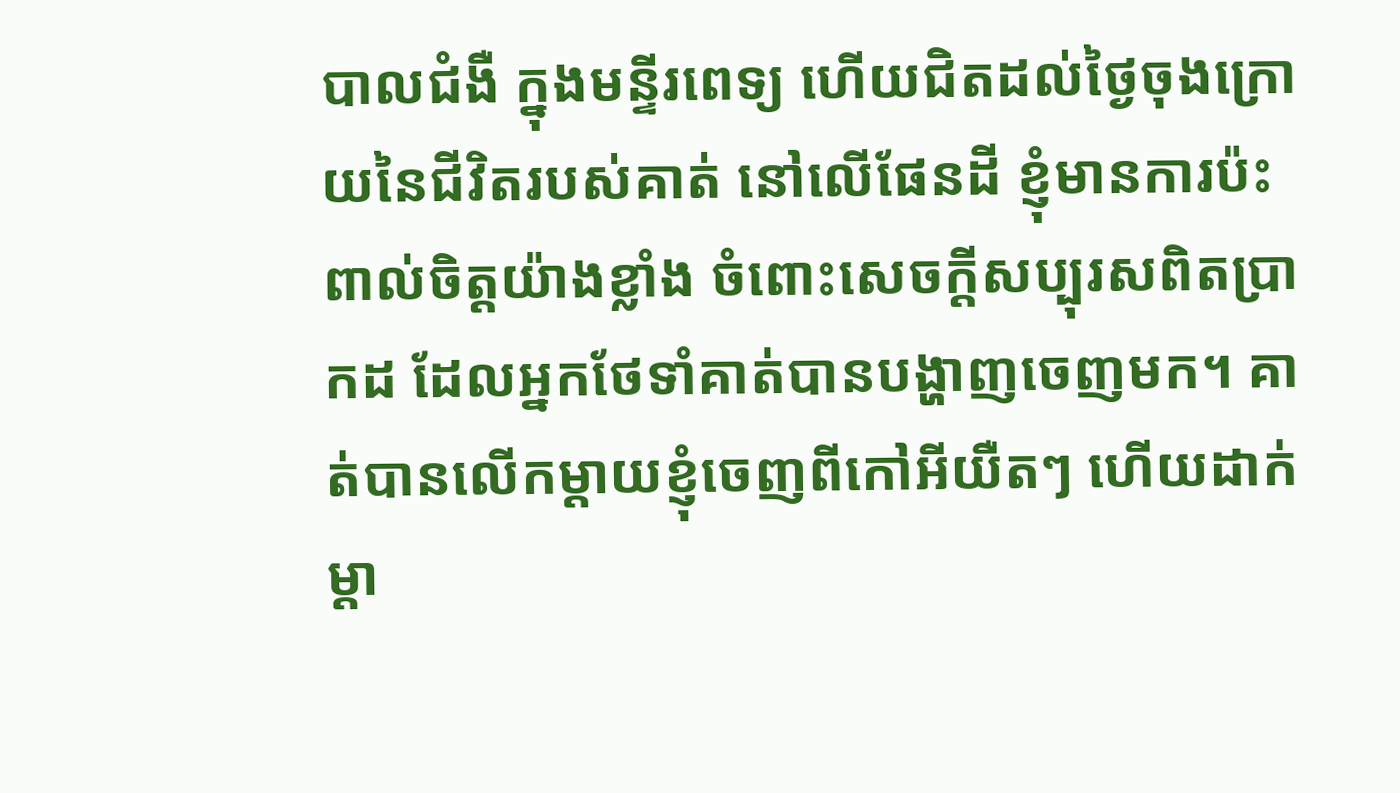បាលជំងឺ ក្នុងមន្ទីរពេទ្យ ហើយជិតដល់ថ្ងៃចុងក្រោយនៃជីវិតរបស់គាត់ នៅលើផែនដី ខ្ញុំមានការប៉ះពាល់ចិត្តយ៉ាងខ្លាំង ចំពោះសេចក្តីសប្បុរសពិតប្រាកដ ដែលអ្នកថែទាំគាត់បានបង្ហាញចេញមក។ គាត់បានលើកម្តាយខ្ញុំចេញពីកៅអីយឺតៗ ហើយដាក់ម្តា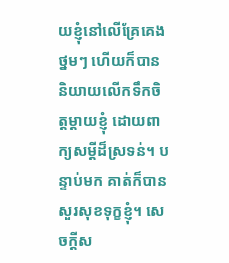យខ្ញុំនៅលើគ្រែគេងថ្នមៗ ហើយក៏បាននិយាយលើកទឹកចិត្តម្តាយខ្ញុំ ដោយពាក្យសម្តីដ៏ស្រទន់។ បន្ទាប់មក គាត់ក៏បានសួរសុខទុក្ខខ្ញុំ។ សេចក្តីស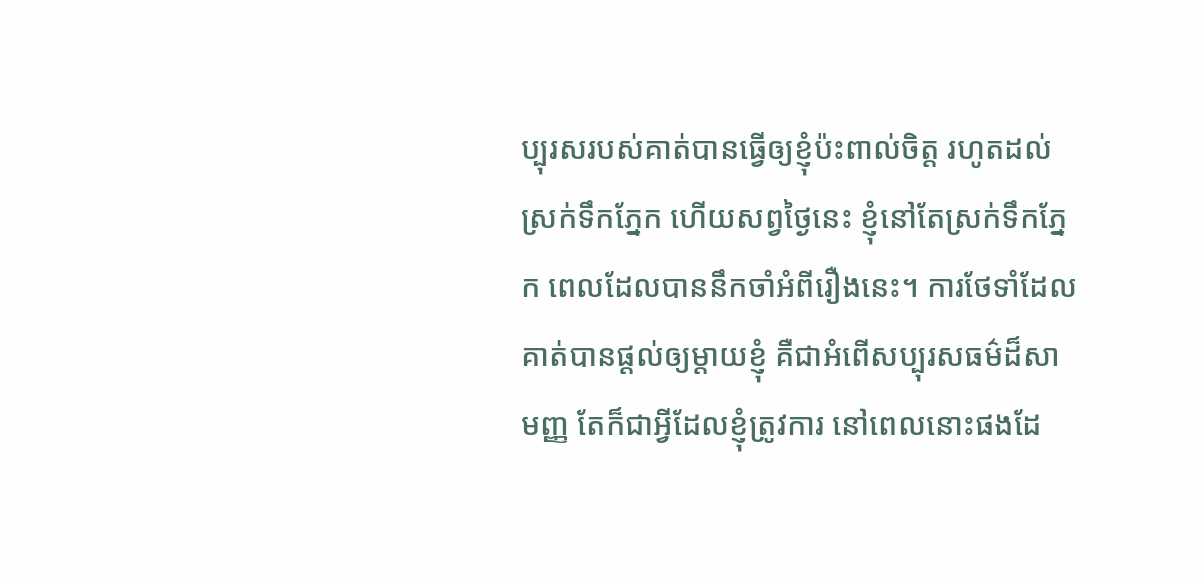ប្បុរសរបស់គាត់បានធ្វើឲ្យខ្ញុំប៉ះពាល់ចិត្ត រហូតដល់ស្រក់ទឹកភ្នែក ហើយសព្វថ្ងៃនេះ ខ្ញុំនៅតែស្រក់ទឹកភ្នែក ពេលដែលបាននឹកចាំអំពីរឿងនេះ។ ការថែទាំដែលគាត់បានផ្តល់ឲ្យម្តាយខ្ញុំ គឺជាអំពើសប្បុរសធម៌ដ៏សាមញ្ញ តែក៏ជាអ្វីដែលខ្ញុំត្រូវការ នៅពេលនោះផងដែ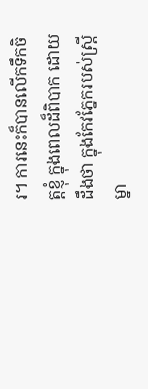រ។ ការនេះក៏បានលើកទឹកចិត្តខ្ញុំ ក្នុងពេលដ៏ពិបាក ដោយដឹងថា ក្នុងកែវភ្នែករបស់ស្ត្រីម្នា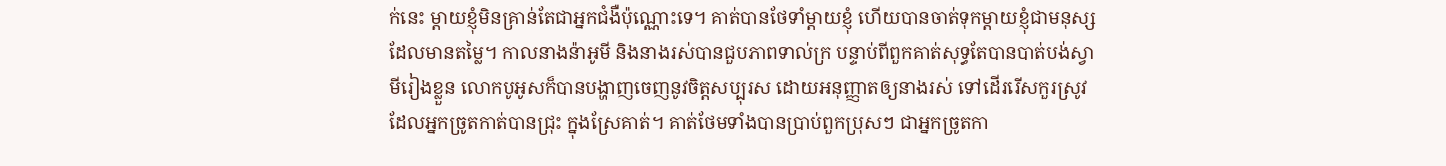ក់នេះ ម្តាយខ្ញុំមិនគ្រាន់តែជាអ្នកជំងឺប៉ុណ្ណោះទេ។ គាត់បានថែទាំម្តាយខ្ញុំ ហើយបានចាត់ទុកម្តាយខ្ញុំជាមនុស្សដែលមានតម្លៃ។ កាលនាងន៉ាអូមី និងនាងរស់បានជួបភាពទាល់ក្រ បន្ទាប់ពីពួកគាត់សុទ្ធតែបានបាត់បង់ស្វាមីរៀងខ្លួន លោកបូអូសក៏បានបង្ហាញចេញនូវចិត្តសប្បុរស ដោយអនុញ្ញាតឲ្យនាងរស់ ទៅដើររើសកួរស្រូវ ដែលអ្នកច្រូតកាត់បានជ្រុះ ក្នុងស្រែគាត់។ គាត់ថែមទាំងបានប្រាប់ពួកប្រុសៗ ជាអ្នកច្រូតកា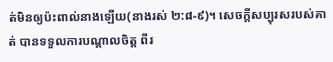ត់មិនឲ្យប៉ះពាល់នាងឡើយ(នាងរស់ ២:៨-៩)។ សេចក្តីសប្បុរសរបស់គាត់ បានទទួលការបណ្តាលចិត្ត ពីរ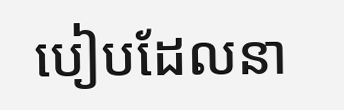បៀបដែលនា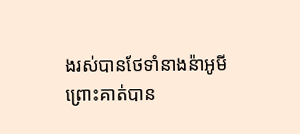ងរស់បានថែទាំនាងន៉ាអូមី ព្រោះគាត់បាន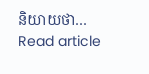និយាយថា…
Read article